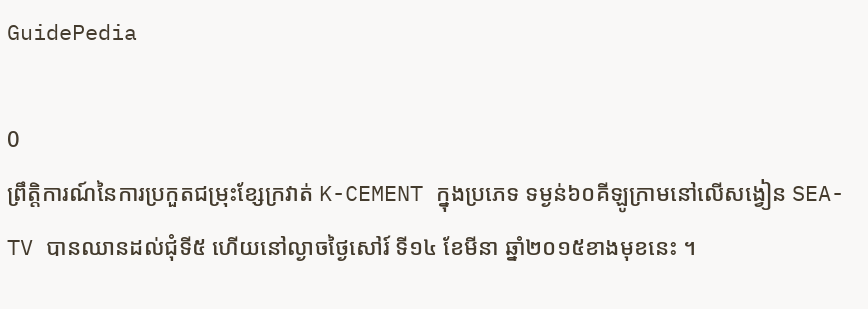GuidePedia

0
ព្រឹត្តិការណ៍នៃការប្រកួតជម្រុះខ្សែក្រវាត់ K-CEMENT ក្នុងប្រភេទ ទម្ងន់៦០គីឡូក្រាមនៅលើសង្វៀន SEA-TV បានឈានដល់ជុំទី៥ ហើយនៅល្ងាចថ្ងៃសៅរ៍ ទី១៤ ខែមីនា ឆ្នាំ២០១៥ខាងមុខនេះ ។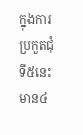ក្នុងការប្រកួតជុំទី៥នេះ មាន៤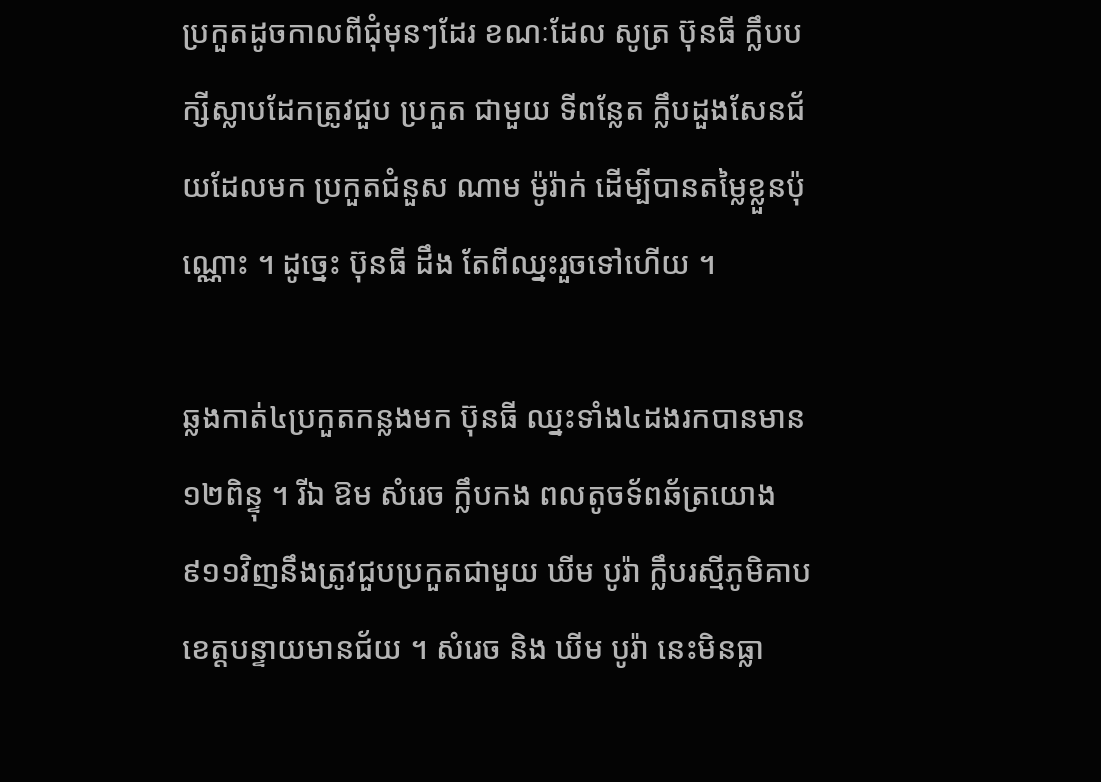ប្រកួតដូចកាលពីជុំមុនៗដែរ ខណៈដែល សូត្រ ប៊ុនធី ក្លឹបបក្សីស្លាបដែកត្រូវជួប ប្រកួត ជាមួយ ទីពន្លែត ក្លឹបដួងសែនជ័យដែលមក ប្រកួតជំនួស ណាម ម៉ូរ៉ាក់ ដើម្បីបានតម្លៃខ្លួនប៉ុណ្ណោះ ។ ដូច្នេះ ប៊ុនធី ដឹង តែពីឈ្នះរួចទៅហើយ ។

ឆ្លងកាត់៤ប្រកួតកន្លងមក ប៊ុនធី ឈ្នះទាំង៤ដងរកបានមាន១២ពិន្ទុ ។ រីឯ ឱម សំរេច ក្លឹបកង ពលតូចទ័ពឆ័ត្រយោង៩១១វិញនឹងត្រូវជួបប្រកួតជាមួយ ឃីម បូរ៉ា ក្លឹបរស្មីភូមិគាបខេត្តបន្ទាយមានជ័យ ។ សំរេច និង ឃីម បូរ៉ា នេះមិនធ្លា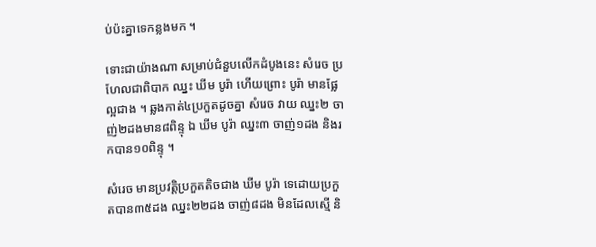ប់ប៉ះគ្នាទេកន្លងមក ។

ទោះជាយ៉ាងណា សម្រាប់ជំនួបលើកដំបូងនេះ សំរេច ប្រហែលជាពិបាក ឈ្នះ ឃីម បូរ៉ា ហើយព្រោះ បូរ៉ា មានផ្លែល្អជាង ។ ឆ្លងកាត់៤ប្រកួតដូចគ្នា សំរេច វាយ ឈ្នះ២ ចាញ់២ដងមាន៨ពិន្ទុ ឯ ឃីម បូរ៉ា ឈ្នះ៣ ចាញ់១ដង និងរកបាន១០ពិន្ទុ ។

សំរេច មានប្រវត្តិប្រកួតតិចជាង ឃីម បូរ៉ា ទេដោយប្រកួតបាន៣៥ដង ឈ្នះ២២ដង ចាញ់៨ដង មិនដែលស្មើ និ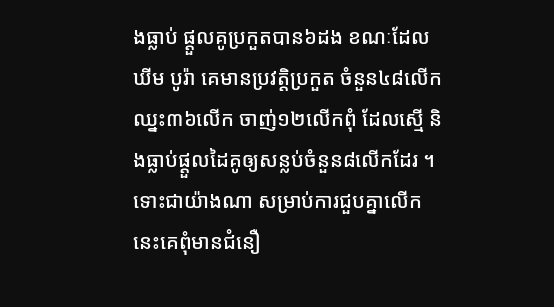ងធ្លាប់ ផ្ដួលគូប្រកួតបាន៦ដង ខណៈដែល ឃីម បូរ៉ា គេមានប្រវត្តិប្រកួត ចំនួន៤៨លើក ឈ្នះ៣៦លើក ចាញ់១២លើកពុំ ដែលស្មើ និងធ្លាប់ផ្ដួលដៃគូឲ្យសន្លប់ចំនួន៨លើកដែរ ។ ទោះជាយ៉ាងណា សម្រាប់ការជួបគ្នាលើកនេះគេពុំមានជំនឿ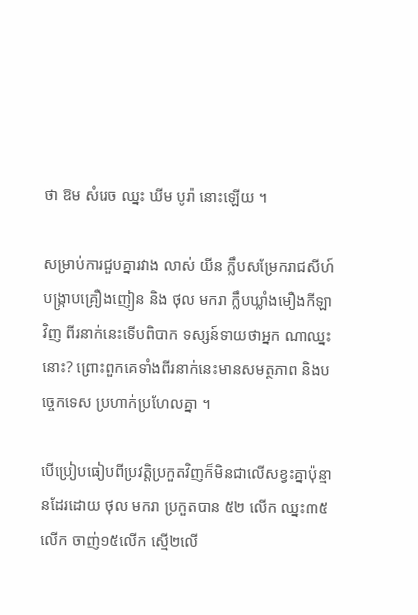ថា ឱម សំរេច ឈ្នះ ឃីម បូរ៉ា នោះឡើយ ។

សម្រាប់ការជួបគ្នារវាង លាស់ យីន ក្លឹបសម្រែករាជសីហ៍ បង្ក្រាបគ្រឿងញៀន និង ថុល មករា ក្លឹបឃ្លាំងមឿងកីឡាវិញ ពីរនាក់នេះទើបពិបាក ទស្សន៍ទាយថាអ្នក ណាឈ្នះនោះ? ព្រោះពួកគេទាំងពីរនាក់នេះមានសមត្ថភាព និងបច្ចេកទេស ប្រហាក់ប្រហែលគ្នា ។

បើប្រៀបធៀបពីប្រវត្តិប្រកួតវិញក៏មិនជាលើសខ្វះគ្នាប៉ុន្មានដែរដោយ ថុល មករា ប្រកួតបាន ៥២ លើក ឈ្នះ៣៥លើក ចាញ់១៥លើក ស្មើ២លើ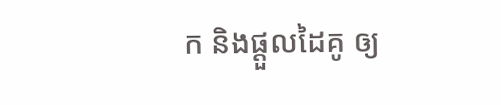ក និងផ្ដួលដៃគូ ឲ្យ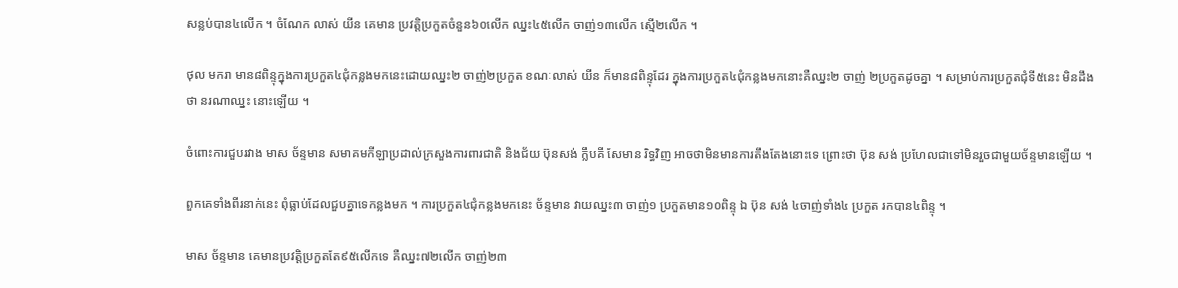សន្លប់បាន៤លើក ។ ចំណែក លាស់ យីន គេមាន ប្រវត្តិប្រកួតចំនួន៦០លើក ឈ្នះ៤៥លើក ចាញ់១៣លើក ស្មើ២លើក ។

ថុល មករា មាន៨ពិន្ទុក្នុងការប្រកួត៤ជុំកន្លងមកនេះដោយឈ្នះ២ ចាញ់២ប្រកួត ខណៈលាស់ យីន ក៏មាន៨ពិន្ទុដែរ ក្នុងការប្រកួត៤ជុំកន្លងមកនោះគឺឈ្នះ២ ចាញ់ ២ប្រកួតដូចគ្នា ។ សម្រាប់ការប្រកួតជុំទី៥នេះ មិនដឹងថា នរណាឈ្នះ នោះឡើយ ។

ចំពោះការជួបរវាង មាស ច័ន្ទមាន សមាគមកីឡាប្រដាល់ក្រសួងការពារជាតិ និងជ័យ ប៊ុនសង់ ក្លឹបគី សែមាន រិទ្ធវិញ អាចថាមិនមានការតឹងតែងនោះទេ ព្រោះថា ប៊ុន សង់ ប្រហែលជាទៅមិនរួចជាមួយច័ន្ទមានឡើយ ។

ពួកគេទាំងពីរនាក់នេះ ពុំធ្លាប់ដែលជួបគ្នាទេកន្លងមក ។ ការប្រកួត៤ជុំកន្លងមកនេះ ច័ន្ទមាន វាយឈ្នះ៣ ចាញ់១ ប្រកួតមាន១០ពិន្ទុ ឯ ប៊ុន សង់ ៤ចាញ់ទាំង៤ ប្រកួត រកបាន៤ពិន្ទុ ។

មាស ច័ន្ទមាន គេមានប្រវត្តិប្រកួតតែ៩៥លើកទេ គឺឈ្នះ៧២លើក ចាញ់២៣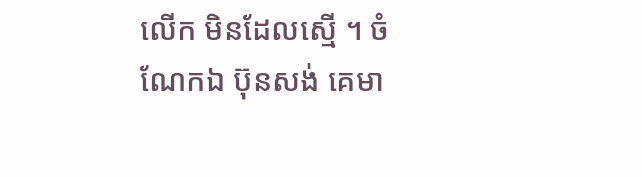លើក មិនដែលស្មើ ។ ចំណែកឯ ប៊ុនសង់ គេមា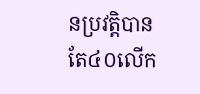នប្រវត្តិបានតែ៤០លើក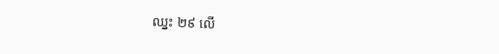ឈ្នះ ២៩ លើ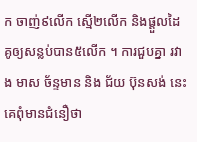ក ចាញ់៩លើក ស្មើ២លើក និងផ្ដួលដៃគូឲ្យសន្លប់បាន៥លើក ។ ការជួបគ្នា រវាង មាស ច័ន្ទមាន និង ជ័យ ប៊ុនសង់ នេះគេពុំមានជំនឿថា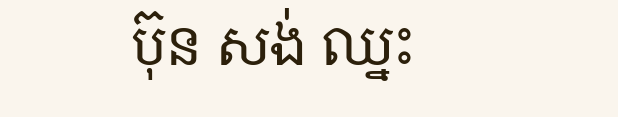ប៊ុន សង់ ឈ្នះ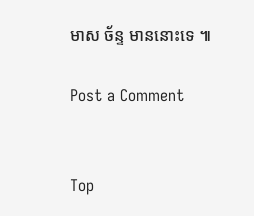មាស ច័ន្ទ មាននោះទេ ៕

Post a Comment


Top